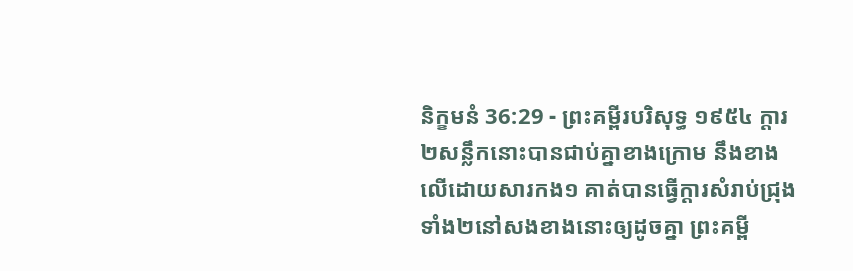និក្ខមនំ 36:29 - ព្រះគម្ពីរបរិសុទ្ធ ១៩៥៤ ក្តារ២សន្លឹកនោះបានជាប់គ្នាខាងក្រោម នឹងខាងលើដោយសារកង១ គាត់បានធ្វើក្តារសំរាប់ជ្រុងទាំង២នៅសងខាងនោះឲ្យដូចគ្នា ព្រះគម្ពី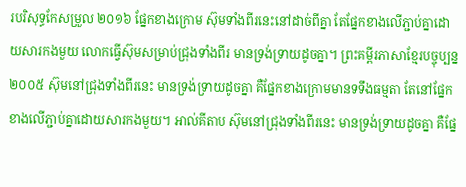របរិសុទ្ធកែសម្រួល ២០១៦ ផ្នែកខាងក្រោម ស៊ុមទាំងពីរនេះនៅដាច់ពីគ្នា តែផ្នែកខាងលើភ្ជាប់គ្នាដោយសារកងមួយ លោកធ្វើស៊ុមសម្រាប់ជ្រុងទាំងពីរ មានទ្រង់ទ្រាយដូចគ្នា។ ព្រះគម្ពីរភាសាខ្មែរបច្ចុប្បន្ន ២០០៥ ស៊ុមនៅជ្រុងទាំងពីរនេះ មានទ្រង់ទ្រាយដូចគ្នា គឺផ្នែកខាងក្រោមមានទទឹងធម្មតា តែនៅផ្នែកខាងលើភ្ជាប់គ្នាដោយសារកងមួយ។ អាល់គីតាប ស៊ុមនៅជ្រុងទាំងពីរនេះ មានទ្រង់ទ្រាយដូចគ្នា គឺផ្នែ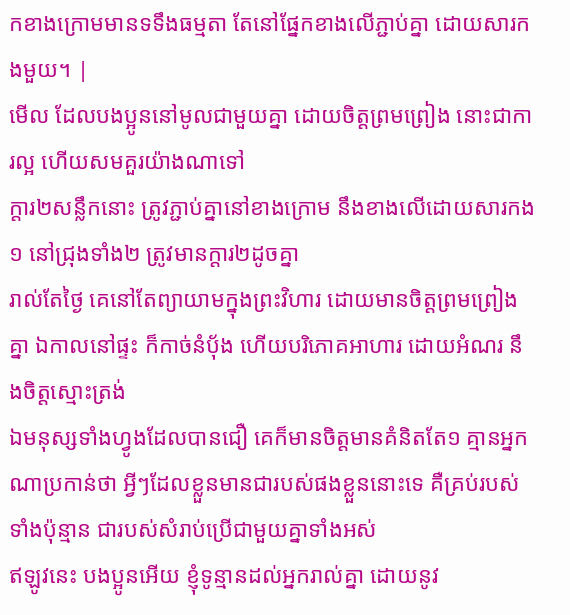កខាងក្រោមមានទទឹងធម្មតា តែនៅផ្នែកខាងលើភ្ជាប់គ្នា ដោយសារកងមួយ។ |
មើល ដែលបងប្អូននៅមូលជាមួយគ្នា ដោយចិត្តព្រមព្រៀង នោះជាការល្អ ហើយសមគួរយ៉ាងណាទៅ
ក្តារ២សន្លឹកនោះ ត្រូវភ្ជាប់គ្នានៅខាងក្រោម នឹងខាងលើដោយសារកង១ នៅជ្រុងទាំង២ ត្រូវមានក្តារ២ដូចគ្នា
រាល់តែថ្ងៃ គេនៅតែព្យាយាមក្នុងព្រះវិហារ ដោយមានចិត្តព្រមព្រៀងគ្នា ឯកាលនៅផ្ទះ ក៏កាច់នំបុ័ង ហើយបរិភោគអាហារ ដោយអំណរ នឹងចិត្តស្មោះត្រង់
ឯមនុស្សទាំងហ្វូងដែលបានជឿ គេក៏មានចិត្តមានគំនិតតែ១ គ្មានអ្នកណាប្រកាន់ថា អ្វីៗដែលខ្លួនមានជារបស់ផងខ្លួននោះទេ គឺគ្រប់របស់ទាំងប៉ុន្មាន ជារបស់សំរាប់ប្រើជាមួយគ្នាទាំងអស់
ឥឡូវនេះ បងប្អូនអើយ ខ្ញុំទូន្មានដល់អ្នករាល់គ្នា ដោយនូវ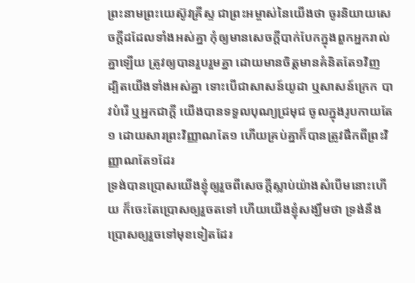ព្រះនាមព្រះយេស៊ូវគ្រីស្ទ ជាព្រះអម្ចាស់នៃយើងថា ចូរនិយាយសេចក្ដីដដែលទាំងអស់គ្នា កុំឲ្យមានសេចក្ដីបាក់បែកក្នុងពួកអ្នករាល់គ្នាឡើយ ត្រូវឲ្យបានរួបរួមគ្នា ដោយមានចិត្តមានគំនិតតែ១វិញ
ដ្បិតយើងទាំងអស់គ្នា ទោះបើជាសាសន៍យូដា ឬសាសន៍ក្រេក បាវបំរើ ឬអ្នកជាក្តី យើងបានទទួលបុណ្យជ្រមុជ ចូលក្នុងរូបកាយតែ១ ដោយសារព្រះវិញ្ញាណតែ១ ហើយគ្រប់គ្នាក៏បានត្រូវផឹកពីព្រះវិញ្ញាណតែ១ដែរ
ទ្រង់បានប្រោសយើងខ្ញុំឲ្យរួចពីសេចក្ដីស្លាប់យ៉ាងសំបើមនោះហើយ ក៏ចេះតែប្រោសឲ្យរួចតទៅ ហើយយើងខ្ញុំសង្ឃឹមថា ទ្រង់នឹងប្រោសឲ្យរួចទៅមុខទៀតដែរ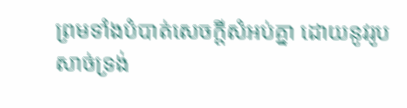ព្រមទាំងបំបាត់សេចក្ដីសំអប់គ្នា ដោយនូវរូបសាច់ទ្រង់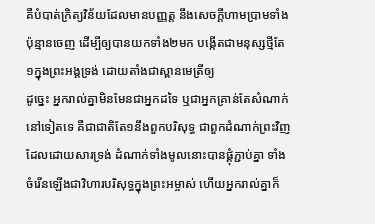គឺបំបាត់ក្រិត្យវិន័យដែលមានបញ្ញត្ត នឹងសេចក្ដីហាមប្រាមទាំងប៉ុន្មានចេញ ដើម្បីឲ្យបានយកទាំង២មក បង្កើតជាមនុស្សថ្មីតែ១ក្នុងព្រះអង្គទ្រង់ ដោយតាំងជាស្ពានមេត្រីឲ្យ
ដូច្នេះ អ្នករាល់គ្នាមិនមែនជាអ្នកដទៃ ឬជាអ្នកគ្រាន់តែសំណាក់នៅទៀតទេ គឺជាជាតិតែ១នឹងពួកបរិសុទ្ធ ជាពួកដំណាក់ព្រះវិញ
ដែលដោយសារទ្រង់ ដំណាក់ទាំងមូលនោះបានផ្គុំភ្ជាប់គ្នា ទាំងចំរើនឡើងជាវិហារបរិសុទ្ធក្នុងព្រះអម្ចាស់ ហើយអ្នករាល់គ្នាក៏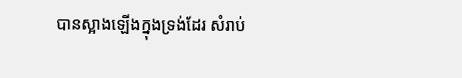បានស្អាងឡើងក្នុងទ្រង់ដែរ សំរាប់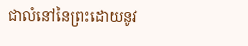ជាលំនៅនៃព្រះដោយនូវ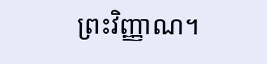ព្រះវិញ្ញាណ។